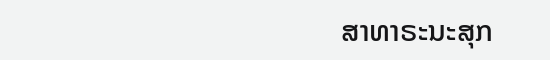ສາທາຣະນະສຸກ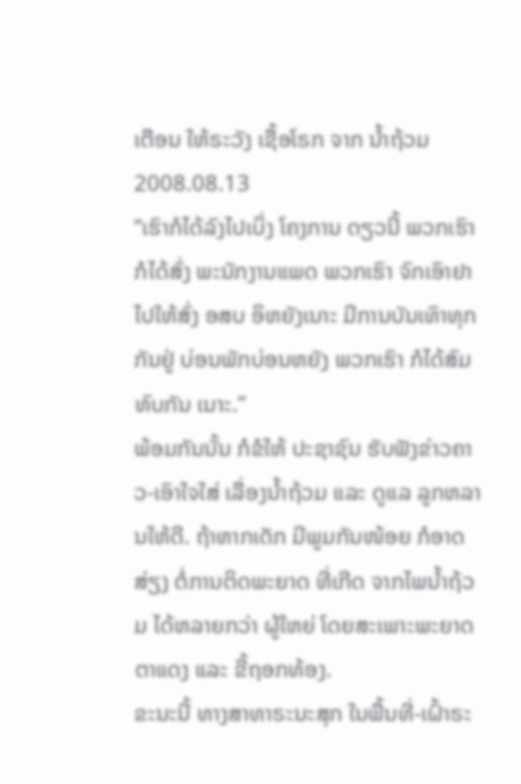ເຕືອນ ໃຫ້ຣະວັງ ເຊື້ອໂຣກ ຈາກ ນໍ້າຖ້ວມ
2008.08.13
“ເຮົາກໍໄດ້ລົງໄປເບິ່ງ ໂຄງການ ດຽວນີ້ ພວກເຮົາ ກໍໄດ້ສົ່ງ ພະນັກງານແພດ ພວກເຮົາ ຈົກເອົາຢາ ໄປໃຫ້ສົ່ງ ອສບ ອິຫຍັງເນາະ ມີການບັນເທົາທຸກ ກັນຢູ່ ບ່ອນພັກບ່ອນຫຍັງ ພວກເຮົາ ກໍໄດ້ສົມທົບກັນ ເນາະ.”
ພ້ອມກັນນັ້ນ ກໍຂໍໃຫ້ ປະຊາຊົນ ຮັບຟັງຂ່າວຄາວ-ເອົາໃຈໃສ່ ເລື່ອງນໍ້າຖ້ວມ ແລະ ດູແລ ລູກຫລານໃຫ້ດີ. ຖ້າຫາກເດັກ ມີພູມກັນໜ້ອຍ ກໍອາດສ່ຽງ ຕໍ່ການຕິດພະຍາດ ທີ່ເກີດ ຈາກໄພນໍ້າຖ້ວມ ໄດ້ຫລາຍກວ່າ ຜູ້ໃຫຍ່ ໂດຍສະເພາະພະຍາດຕາແດງ ແລະ ຂີ້ຖອກທ້ອງ.
ຂະນະນີ້ ທາງສາທາຣະນະສຸກ ໃນພື້ນທີ່-ເຝົ້າຣະ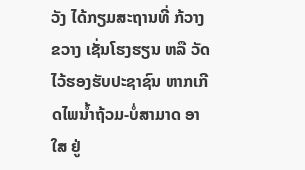ວັງ ໄດ້ກຽມສະຖານທີ່ ກ້ວາງຂວາງ ເຊັ່ນໂຮງຮຽນ ຫລື ວັດ ໄວ້ຮອງຮັບປະຊາຊົນ ຫາກເກີດໄພນໍ້າຖ້ວມ-ບໍ່ສາມາດ ອາໃສ ຢູ່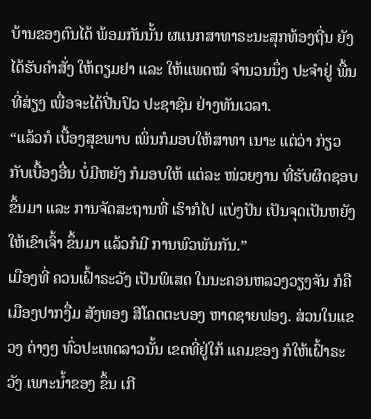ບ້ານຂອງຕົນໄດ້ ພ້ອມກັນນັ້ນ ຜແນກສາທາຣະນະສຸກທ້ອງຖີ່ນ ຍັງໄດ້ຮັບຄໍາສັ່ງ ໃຫ້ຕຽມຢາ ແລະ ໃຫ້ແພດໝໍ ຈໍານວນນຶ່ງ ປະຈໍາຢູ່ ພື້ນທີ່ສ່ຽງ ເພື່ອຈະໄດ້ປີ່ນປົວ ປະຊາຊົນ ຢ່າງທັນເວລາ.
“ແລ້ວກໍ ເບື້ອງສຸຂພາບ ເພິ່ນກໍມອບໃຫ້ສາທາ ເນາະ ແຕ່ວ່າ ກ່ຽວກັບເບື້ອງອື່ນ ບໍ່ມີຫຍັງ ກໍມອບໃຫ້ ແຕ່ລະ ໜ່ວຍງານ ທີ່ຮັບຜິດຊອບ ຂຶ້ນມາ ແລະ ການຈັດສະຖານທີ່ ເຮົາກໍໄປ ແບ່ງປັນ ເປັນຈຸດເປັນຫຍັງ ໃຫ້ເຂົາເຈົ້າ ຂຶ້ນມາ ແລ້ວກໍມີ ການພົວພັນກັນ.”
ເມືອງທີ່ ຄວນເຝົ້າຣະວັງ ເປັນພິເສດ ໃນນະຄອນຫລວງວຽງຈັນ ກໍຄື ເມືອງປາກງື່ມ ສັງທອງ ສີໂຄດຕະບອງ ຫາດຊາຍຟອງ. ສ່ວນໃນແຂວງ ຕ່າງໆ ທົ່ວປະເທດລາວນັ້ນ ເຂດທີ່ຢູ່ໃກ້ ແຄມຂອງ ກໍໃຫ້ເຝົ້າຣະວັງ ເພາະນໍ້າຂອງ ຂຶ້ນ ເກີ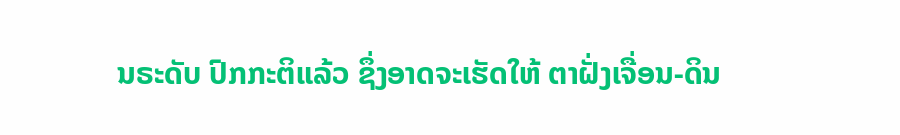ນຣະດັບ ປົກກະຕິແລ້ວ ຊຶ່ງອາດຈະເຮັດໃຫ້ ຕາຝັ່ງເຈື່ອນ-ດິນ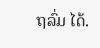ຖລົ່ມ ໄດ້.